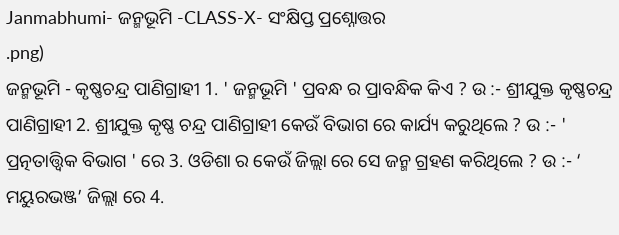Janmabhumi- ଜନ୍ମଭୂମି -CLASS-X- ସଂକ୍ଷିପ୍ତ ପ୍ରଶ୍ନୋତ୍ତର
.png)
ଜନ୍ମଭୂମି - କୃଷ୍ଣଚନ୍ଦ୍ର ପାଣିଗ୍ରାହୀ 1. ' ଜନ୍ମଭୂମି ' ପ୍ରବନ୍ଧ ର ପ୍ରାବନ୍ଧିକ କିଏ ? ଉ :- ଶ୍ରୀଯୁକ୍ତ କୃଷ୍ଣଚନ୍ଦ୍ର ପାଣିଗ୍ରାହୀ 2. ଶ୍ରୀଯୁକ୍ତ କୃଷ୍ଣ ଚନ୍ଦ୍ର ପାଣିଗ୍ରାହୀ କେଉଁ ବିଭାଗ ରେ କାର୍ଯ୍ୟ କରୁଥିଲେ ? ଉ :- ' ପ୍ରତ୍ନତାତ୍ତ୍ୱିକ ବିଭାଗ ' ରେ 3. ଓଡିଶା ର କେଉଁ ଜିଲ୍ଲା ରେ ସେ ଜନ୍ମ ଗ୍ରହଣ କରିଥିଲେ ? ଉ :- ‘ ମୟୁରଭଞ୍ଜ’ ଜିଲ୍ଲା ରେ 4.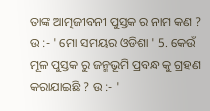ତାଙ୍କ ଆତ୍ମଜୀବନୀ ପୁସ୍ତକ ର ନାମ କଣ ? ଉ :- ' ମୋ ସମୟର ଓଡିଶା ' 5. କେଉଁ ମୂଳ ପୁସ୍ତକ ରୁ ଜନ୍ମଭୂମି ପ୍ରବନ୍ଧ କୁ ଗ୍ରହଣ କରାଯାଇଛି ? ଉ :- '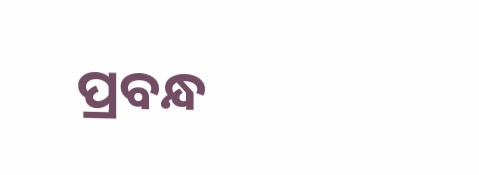ପ୍ରବନ୍ଧ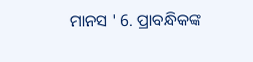ମାନସ ' 6. ପ୍ରାବନ୍ଧିକଙ୍କ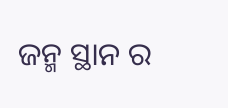ଜନ୍ମ ସ୍ଥାନ ର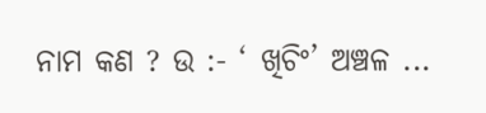ନାମ କଣ ? ଉ :- ‘ ଖିଚିଂ’ ଅଞ୍ଚଳ ...